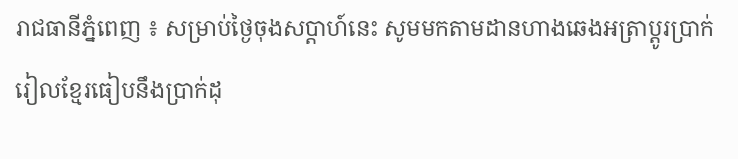រាជធានីភ្នំពេញ ៖ សម្រាប់ថ្ងៃចុងសប្តាហ៍នេះ សូមមកតាមដានហាងឆេងអត្រាប្តូរប្រាក់ រៀលខ្មែរធៀបនឹងប្រាក់ដុ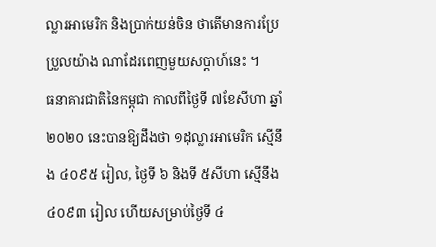ល្លារអាមេរិក និងប្រាក់យន់ចិន ថាតើមានការប្រែប្រួលយ៉ាង ណាដែរពេញមួយសប្តាហ៍នេះ ។
ធនាគារជាតិនៃកម្ពុជា កាលពីថ្ងៃទី ៧ខែសីហា ឆ្នាំ ២០២០ នេះបានឱ្យដឹងថា ១ដុល្លារអាមេរិក ស្មើនឹង ៤០៩៥ រៀល, ថ្ងៃទី ៦ និងទី ៥សីហា ស្មើនឹង ៤០៩៣ រៀល ហើយសម្រាប់ថ្ងៃទី ៤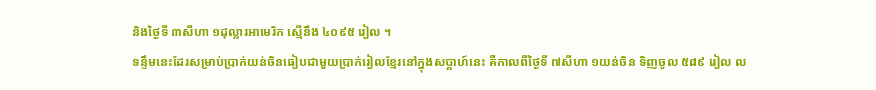និងថ្ងៃទី ៣សីហា ១ដុល្លារអាមេរិក ស្មើនឹង ៤០៩៥ រៀល ។
ទន្ទឹមនេះដែរសម្រាប់ប្រាក់យន់ចិនធៀបជាមួយប្រាក់រៀលខ្មែរនៅក្នុងសប្តាហ៍នេះ គឺកាលពីថ្ងៃទី ៧សីហា ១យន់ចិន ទិញចូល ៥៨៩ រៀល ល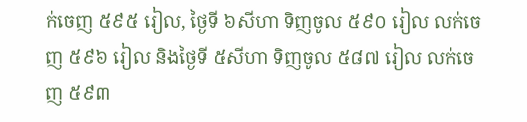ក់ចេញ ៥៩៥ រៀល, ថ្ងៃទី ៦សីហា ទិញចូល ៥៩០ រៀល លក់ចេញ ៥៩៦ រៀល និងថ្ងៃទី ៥សីហា ទិញចូល ៥៨៧ រៀល លក់ចេញ ៥៩៣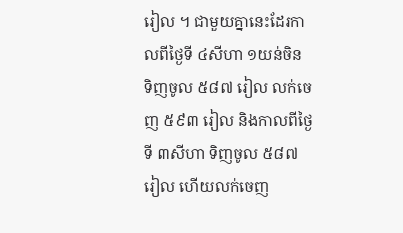រៀល ។ ជាមួយគ្នានេះដែរកាលពីថ្ងៃទី ៤សីហា ១យន់ចិន ទិញចូល ៥៨៧ រៀល លក់ចេញ ៥៩៣ រៀល និងកាលពីថ្ងៃទី ៣សីហា ទិញចូល ៥៨៧ រៀល ហើយលក់ចេញ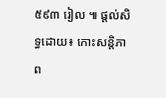៥៩៣ រៀល ៕ ផ្តល់សិទ្ធដោយ៖ កោះសន្តិភាព